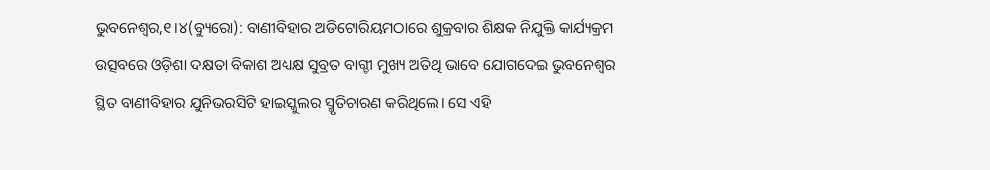ଭୁବନେଶ୍ୱର,୧।୪(ବ୍ୟୁରୋ): ବାଣୀବିହାର ଅଡିଟୋରିୟମଠାରେ ଶୁକ୍ରବାର ଶିକ୍ଷକ ନିଯୁକ୍ତି କାର୍ଯ୍ୟକ୍ରମ ଉତ୍ସବରେ ଓଡ଼ିଶା ଦକ୍ଷତା ବିକାଶ ଅଧ୍ୟକ୍ଷ ସୁବ୍ରତ ବାଗ୍ଚୀ ମୁଖ୍ୟ ଅତିଥି ଭାବେ ଯୋଗଦେଇ ଭୁବନେଶ୍ୱର ସ୍ଥିତ ବାଣୀବିହାର ଯୁନିଭରସିଟି ହାଇସ୍କୁଲର ସ୍ମୃତିଚାରଣ କରିଥିଲେ। ସେ ଏହି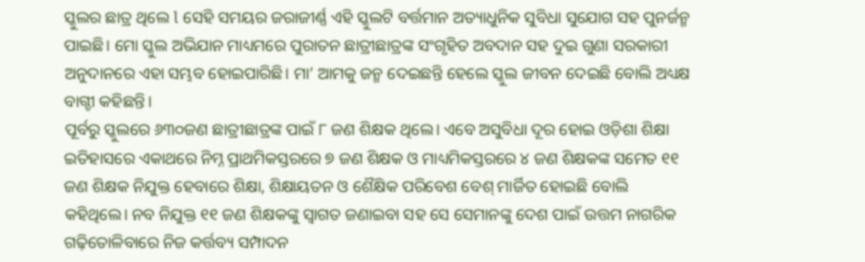ସ୍କୁଲର ଛାତ୍ର ଥିଲେ l ସେହି ସମୟର ଜରାଜୀର୍ଣ୍ଣ ଏହି ସ୍କୁଲଟି ବର୍ତ୍ତମାନ ଅତ୍ୟାଧୁନିକ ସୁବିଧା ସୁଯୋଗ ସହ ପୁନର୍ଜନ୍ମ ପାଇଛି। ମୋ ସ୍କୁଲ ଅଭିଯାନ ମାଧ୍ୟମରେ ପୁରାତନ ଛାତ୍ରୀଛାତ୍ରଙ୍କ ସଂଗୃହିତ ଅବଦାନ ସହ ଦୁଇ ଗୁଣା ସରକାରୀ ଅନୁଦାନରେ ଏହା ସମ୍ଭବ ହୋଇପାରିଛି। ମା’ ଆମକୁ ଜନ୍ମ ଦେଇଛନ୍ତି ହେଲେ ସ୍କୁଲ ଜୀବନ ଦେଇଛି ବୋଲି ଅଧ୍ୟକ୍ଷ ବାଗ୍ଚୀ କହିଛନ୍ତି।
ପୂର୍ବରୁ ସ୍କୁଲରେ ୬୩୦ଜଣ ଛାତ୍ରୀଛାତ୍ରଙ୍କ ପାଇଁ ୮ ଜଣ ଶିକ୍ଷକ ଥିଲେ। ଏବେ ଅସୁବିଧା ଦୂର ହୋଇ ଓଡ଼ିଶା ଶିକ୍ଷା ଇତିହାସରେ ଏକାଥରେ ନିମ୍ନ ପ୍ରାଥମିକସ୍ତରରେ ୭ ଜଣ ଶିକ୍ଷକ ଓ ମାଧ୍ୟମିକସ୍ତରରେ ୪ ଜଣ ଶିକ୍ଷକଙ୍କ ସମେତ ୧୧ ଜଣ ଶିକ୍ଷକ ନିଯୁକ୍ତ ହେବାରେ ଶିକ୍ଷା, ଶିକ୍ଷାୟତନ ଓ ଶୈକ୍ଷିକ ପରିବେଶ ବେଶ୍ ମାର୍ଜିତ ହୋଇଛି ବୋଲି କହିଥିଲେ। ନବ ନିଯୁକ୍ତ ୧୧ ଜଣ ଶିକ୍ଷକଙ୍କୁ ସ୍ବାଗତ ଜଣାଇବା ସହ ସେ ସେମାନଙ୍କୁ ଦେଶ ପାଇଁ ଉତ୍ତମ ନାଗରିକ ଗଢ଼ିତୋଳିବାରେ ନିଜ କର୍ତ୍ତବ୍ୟ ସମ୍ପାଦନ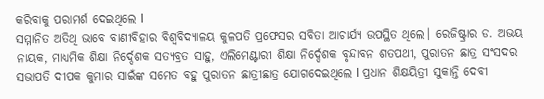କରିବାକୁ ପରାମର୍ଶ ଦେଇଥିଲେ l
ସମ୍ମାନିତ ଅତିଥି ଭାବେ ବାଣୀବିହାର ବିଶ୍ୱବିଦ୍ୟାଳୟ କୁଳପତି ପ୍ରଫେସର ସବିତା ଆଚାର୍ଯ୍ୟ ଉପସ୍ଥିତ ଥିଲେ। ରେଜିଷ୍ଟ୍ରାର ଡ. ଅଭୟ ନାୟକ, ମାଧ୍ୟମିକ ଶିକ୍ଷା ନିର୍ଦ୍ଦେଶକ ସତ୍ୟବ୍ରତ ସାହୁ, ଏଲିମେଣ୍ଟାରୀ ଶିକ୍ଷା ନିର୍ଦ୍ଦେଶକ ବୃନ୍ଦାବନ ଶତପଥୀ, ପୁରାତନ ଛାତ୍ର ସଂସଦର ସଭାପତି ଦୀପକ କୁମାର ସାଇଁଙ୍କ ସମେତ ବହୁ ପୁରାତନ ଛାତ୍ରୀଛାତ୍ର ଯୋଗଦେଇଥିଲେ l ପ୍ରଧାନ ଶିକ୍ଷୟିତ୍ରୀ ସୁକାନ୍ତି ଦେବୀ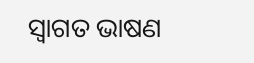ସ୍ବାଗତ ଭାଷଣ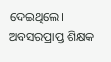ଦେଇଥିଲେ। ଅବସରପ୍ରାପ୍ତ ଶିକ୍ଷକ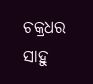ଚକ୍ରଧର ସାହୁ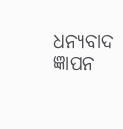ଧନ୍ୟବାଦ ଜ୍ଞାପନ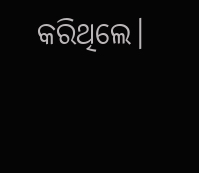କରିଥିଲେ।